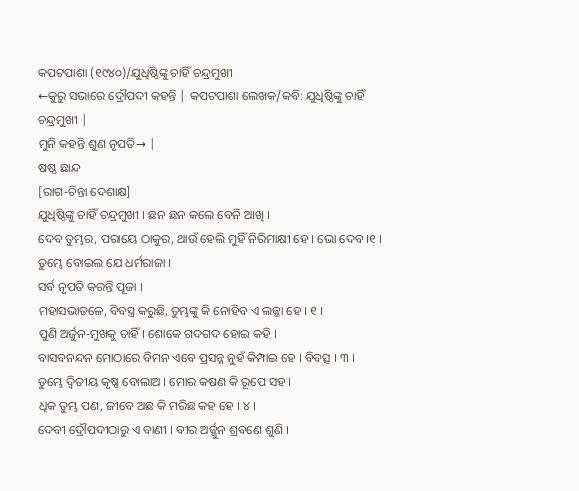କପଟପାଶା (୧୯୪୦)/ଯୁଧିଷ୍ଠିଙ୍କୁ ଚାହିଁ ଚନ୍ଦ୍ରମୁଖୀ
←କୁରୁ ସଭାରେ ଦ୍ରୌପଦୀ କହନ୍ତି | କପଟପାଶା ଲେଖକ/କବି: ଯୁଧିଷ୍ଠିଙ୍କୁ ଚାହିଁ ଚନ୍ଦ୍ରମୁଖୀ |
ମୁନି କହନ୍ତି ଶୁଣ ନୃପତି→ |
ଷଷ୍ଠ ଛାନ୍ଦ
[ରାଗ-ଚିନ୍ତା ଦେଶାକ୍ଷ]
ଯୁଧିଷ୍ଠିଙ୍କୁ ଚାହିଁ ଚନ୍ଦ୍ରମୁଖୀ । ଛନ ଛନ କଲେ ବେନି ଆଖି ।
ଦେବ ତୁମ୍ଭର, ପରାୟେ ଠାକୁର, ଥାଉଁ ହେଲି ମୁହିଁ ନିରିମାକ୍ଷୀ ହେ । ଭୋ ଦେବ ।୧ ।
ତୁମ୍ଭେ ବୋଇଲ ଯେ ଧର୍ମରାଜା ।
ସର୍ବ ନୃପତି କରନ୍ତି ପୂଜା ।
ମହାସଭାତଳେ, ବିବସ୍ତ୍ର କରୁଛି, ତୁମ୍ଭଙ୍କୁ କି ନୋହିବ ଏ ଲଜ୍ଜା ହେ । ୧ ।
ପୁଣି ଅର୍ଜୁନ-ମୁଖକୁ ଚାହିଁ । ଶୋକେ ଗଦଗଦ ହୋଇ କହି ।
ବାସବନନ୍ଦନ ମୋଠାରେ ବିମନ ଏବେ ପ୍ରସନ୍ନ ନୁହଁ କିମ୍ପାଇ ହେ । ବିବତ୍ସ । ୩ ।
ତୁମ୍ଭେ ଦ୍ୱିତୀୟ କୃଷ୍ଣ ବୋଲାଅ । ମୋର କଷଣ କି ରୂପେ ସହ ।
ଧିକ ତୁମ୍ଭ ପଣ, ଜୀବେ ଅଛ କି ମରିଛ କହ ହେ । ୪ ।
ଦେବୀ ଦ୍ରୌପଦୀଠାରୁ ଏ ବାଣୀ । ବୀର ଅର୍ଜ୍ଜୁନ ଶ୍ରବଣେ ଶୁଣି ।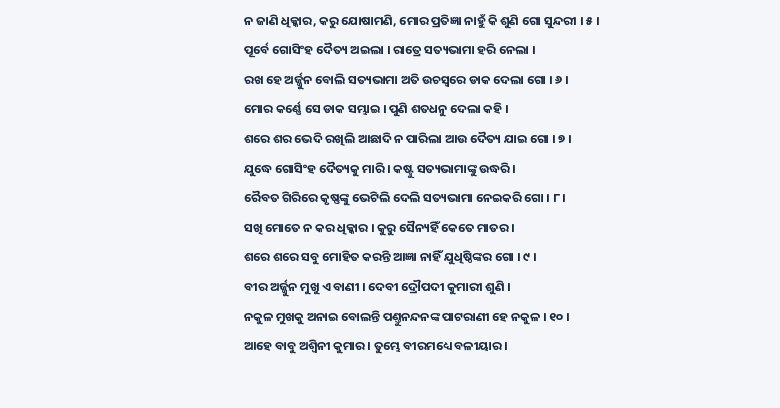ନ ଜାଣି ଧିକ୍କାର, କରୁ ଯୋଷାମଣି, ମୋର ପ୍ରତିଜ୍ଞା ନାହୁଁ କି ଶୁଣି ଗୋ ସୁନ୍ଦରୀ । ୫ ।
ପୂର୍ବେ ଗୋସିଂହ ଦୈତ୍ୟ ଅଇଲା । ରାତ୍ରେ ସତ୍ୟଭାମା ହରି ନେଲା ।
ରଖ ହେ ଅର୍ଜ୍ଜୁନ ବୋଲି ସତ୍ୟଭାମା ଅତି ଉଚସ୍ୱରେ ଡାକ ଦେଲା ଗୋ । ୬ ।
ମୋର କର୍ଣ୍ଣେ ସେ ଡାକ ସମ୍ଭାଇ । ପୁଣି ଶତଧନୁ ଦେଲା କହି ।
ଶରେ ଶର ଭେଦି ରଖିଲି ଆଛାଦି ନ ପାରିଲା ଆଉ ଦୈତ୍ୟ ଯାଇ ଗୋ । ୭ ।
ଯୁଦ୍ଧେ ଗୋସିଂହ ଦୈତ୍ୟକୁ ମାରି । କଷ୍ଟୁ ସତ୍ୟଭାମାଙ୍କୁ ଉଦ୍ଧରି ।
ରୈବତ ଗିରିରେ କୃଷ୍ଣଙ୍କୁ ଭେଟିଲି ଦେଲି ସତ୍ୟଭାମା ନେଇକରି ଗୋ । ୮ ।
ସଖି ମୋତେ ନ କର ଧିକ୍କାର । କୁରୁ ସୈନ୍ୟହିଁ କେତେ ମାତର ।
ଶରେ ଶରେ ସବୁ ମୋହିତ କରନ୍ତି ଆଜ୍ଞା ନାହିଁ ଯୁଧିଷ୍ଠିଙ୍କର ଗୋ । ୯ ।
ବୀର ଅର୍ଜ୍ଜୁନ ମୁଖୁ ଏ ବାଣୀ । ଦେବୀ ଦ୍ରୌପଦୀ କୁମାରୀ ଶୁଣି ।
ନକୁଳ ମୁଖକୁ ଅନାଇ ବୋଲନ୍ତି ପଣ୍ତୁନନ୍ଦନଙ୍କ ପାଟରାଣୀ ହେ ନକୁଳ । ୧୦ ।
ଆହେ ବାବୁ ଅଶ୍ୱିନୀ କୁମାର । ତୁମ୍ଭେ ବୀରମଧ୍ୟେ ବଳୀୟାର ।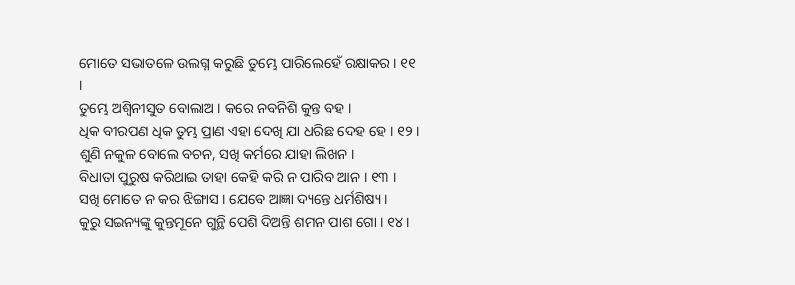ମୋତେ ସଭାତଳେ ଉଲଗ୍ନ କରୁଛି ତୁମ୍ଭେ ପାରିଲେହେଁ ରକ୍ଷାକର । ୧୧ ।
ତୁମ୍ଭେ ଅଶ୍ୱିନୀସୁତ ବୋଲାଅ । କରେ ନବନିଶି କୁନ୍ତ ବହ ।
ଧିକ ବୀରପଣ ଧିକ ତୁମ୍ଭ ପ୍ରାଣ ଏହା ଦେଖି ଯା ଧରିଛ ଦେହ ହେ । ୧୨ ।
ଶୁଣି ନକୁଳ ବୋଲେ ବଚନ, ସଖି କର୍ମରେ ଯାହା ଲିଖନ ।
ବିଧାତା ପୁରୁଷ କରିଥାଇ ତାହା କେହି କରି ନ ପାରିବ ଆନ । ୧୩ ।
ସଖି ମୋତେ ନ କର ଝିଙ୍ଗାସ । ଯେବେ ଆଜ୍ଞା ଦ୍ୟନ୍ତେ ଧର୍ମଶିଷ୍ୟ ।
କୁରୁ ସଇନ୍ୟଙ୍କୁ କୁନ୍ତମୂନେ ଗୁନ୍ଥି ପେଶି ଦିଅନ୍ତି ଶମନ ପାଶ ଗୋ । ୧୪ ।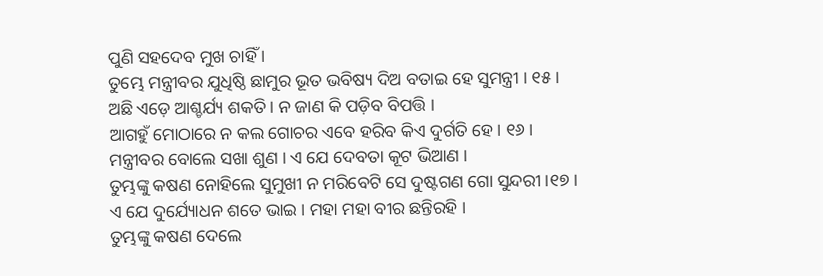ପୁଣି ସହଦେବ ମୁଖ ଚାହିଁ ।
ତୁମ୍ଭେ ମନ୍ତ୍ରୀବର ଯୁଧିଷ୍ଠି ଛାମୁର ଭୂତ ଭବିଷ୍ୟ ଦିଅ ବତାଇ ହେ ସୁମନ୍ତ୍ରୀ । ୧୫ ।
ଅଛି ଏଡ଼େ ଆଶ୍ଚର୍ଯ୍ୟ ଶକତି । ନ ଜାଣ କି ପଡ଼ିବ ବିପତ୍ତି ।
ଆଗହୁଁ ମୋଠାରେ ନ କଲ ଗୋଚର ଏବେ ହରିବ କିଏ ଦୁର୍ଗତି ହେ। ୧୬ ।
ମନ୍ତ୍ରୀବର ବୋଲେ ସଖା ଶୁଣ । ଏ ଯେ ଦେବତା କୂଟ ଭିଆଣ ।
ତୁମ୍ଭଙ୍କୁ କଷଣ ନୋହିଲେ ସୁମୁଖୀ ନ ମରିବେଟି ସେ ଦୁଷ୍ଟଗଣ ଗୋ ସୁନ୍ଦରୀ ।୧୭।
ଏ ଯେ ଦୁର୍ଯ୍ୟୋଧନ ଶତେ ଭାଇ । ମହା ମହା ବୀର ଛନ୍ତିରହି ।
ତୁମ୍ଭଙ୍କୁ କଷଣ ଦେଲେ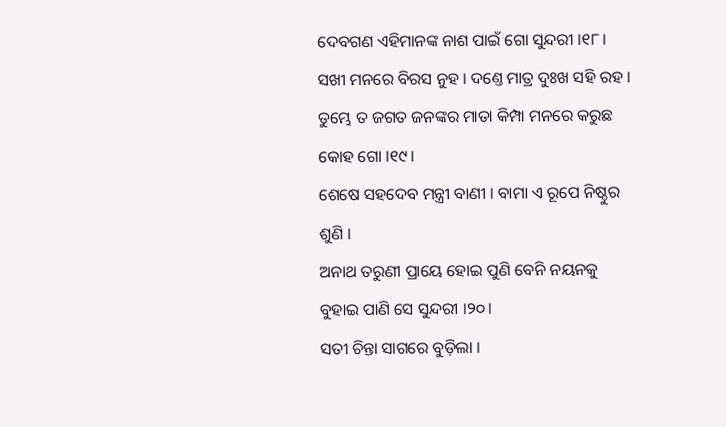ଦେବଗଣ ଏହିମାନଙ୍କ ନାଶ ପାଇଁ ଗୋ ସୁନ୍ଦରୀ ।୧୮।
ସଖୀ ମନରେ ବିରସ ନୁହ । ଦଣ୍ତେ ମାତ୍ର ଦୁଃଖ ସହି ରହ ।
ତୁମ୍ଭେ ତ ଜଗତ ଜନଙ୍କର ମାତା କିମ୍ପା ମନରେ କରୁଛ କୋହ ଗୋ ।୧୯।
ଶେଷେ ସହଦେବ ମନ୍ତ୍ରୀ ବାଣୀ । ବାମା ଏ ରୂପେ ନିଷ୍ଠୁର ଶୁଣି ।
ଅନାଥ ତରୁଣୀ ପ୍ରାୟେ ହୋଇ ପୁଣି ବେନି ନୟନକୁ ବୁହାଇ ପାଣି ସେ ସୁନ୍ଦରୀ ।୨୦।
ସତୀ ଚିନ୍ତା ସାଗରେ ବୁଡ଼ିଲା ।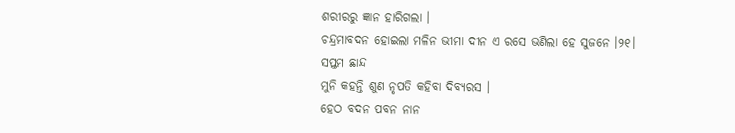ଶରୀରରୁ ଜ୍ଞାନ ହାରିଗଲା ।
ଚନ୍ଦ୍ରମାବଦନ ହୋଇଲା ମଳିନ ଭୀମା ଦୀନ ଏ ରସେ ଭଣିଲା ହେ ସୁଜନେ ।୨୧।
ସପ୍ତମ ଛାନ୍ଦ
ମୁନି କହନ୍ତି ଶୁଣ ନୃପତି କହିବା ଦିବ୍ୟରସ ।
ହେଠ ବଦନ ପବନ ନାନ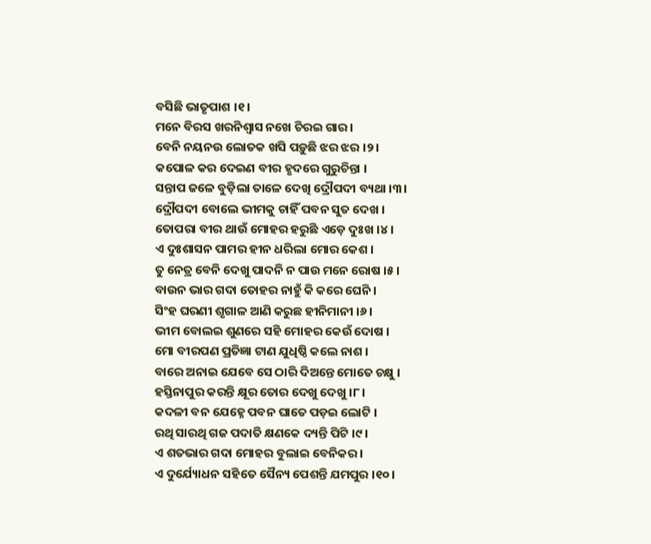ବସିଛି ଭାତୃପାଶ ।୧।
ମନେ ବିରସ ଖରନିଶ୍ୱାସ ନଖେ ଚିରଇ ଗାର ।
ବେନି ନୟନଉ ଲୋତକ ଖସି ପଡ଼ୁଛି ଝର ଝର ।୨।
କପୋଳ କର ଦେଇଣ ବୀର ହୃଦରେ ଗୁରୁଚିନ୍ତା ।
ସନ୍ତାପ ଜଳେ ବୁଡ଼ିଲା ତାଳେ ଦେଖି ଦ୍ରୌପଦୀ ବ୍ୟଥା ।୩।
ଦ୍ରୌପଦୀ ବୋଲେ ଭୀମକୁ ଚାହିଁ ପବନ ସୁତ ଦେଖ ।
ତୋପରା ବୀର ଥାଉଁ ମୋହର ହରୁଛି ଏଡ଼େ ଦୁଃଖ ।୪।
ଏ ଦୁଃଶାସନ ପାମର ହୀନ ଧରିଲା ମୋର କେଶ ।
ତୁ ନେତ୍ର ବେନି ଦେଖୁ ପାଦନି ନ ପାଉ ମନେ ରୋଷ ।୫।
ବାଉନ ଭାର ଗଦା ତୋହର ନାହୁଁ କି କରେ ଘେନି ।
ସିଂହ ଘରଣୀ ଶୃଗାଳ ଆଣି କରୁଛ ହୀନିମାନୀ ।୬।
ଭୀମ ବୋଲଇ ଶୁଣରେ ସହି ମୋହର କେଉଁ ଦୋଷ ।
ମୋ ବୀରପଣ ପ୍ରତିଜ୍ଞା ଟାଣ ଯୁଧିଷ୍ଠି କଲେ ନାଶ ।
ବାରେ ଅନାଇ ଯେବେ ସେ ଠାରି ଦିଅନ୍ତେ ମୋତେ ଚକ୍ଷୁ ।
ହସ୍ତିନାପୁର କରନ୍ତି କ୍ଷୂର ତୋର ଦେଖୁ ଦେଖୁ ।୮।
କଦଳୀ ବନ ଯେହ୍ନେ ପବନ ଘାତେ ପଡ଼ଇ ଲୋଟି ।
ରଥି ସାରଥି ଗଜ ପଦାତି କ୍ଷଣକେ ଦ୍ୟନ୍ତି ପିଟି ।୯।
ଏ ଶତଭାର ଗଦା ମୋହର ବୁଲାଇ ବେନିକର ।
ଏ ଦୁର୍ଯ୍ୟୋଧନ ସହିତେ ସୈନ୍ୟ ପେଶନ୍ତି ଯମପୁର ।୧୦।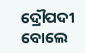ଦ୍ରୌପଦୀ ବୋଲେ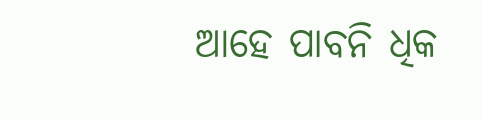ଆହେ ପାବନି ଧିକ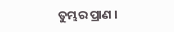ତୁମ୍ଭର ପ୍ରାଣ ।